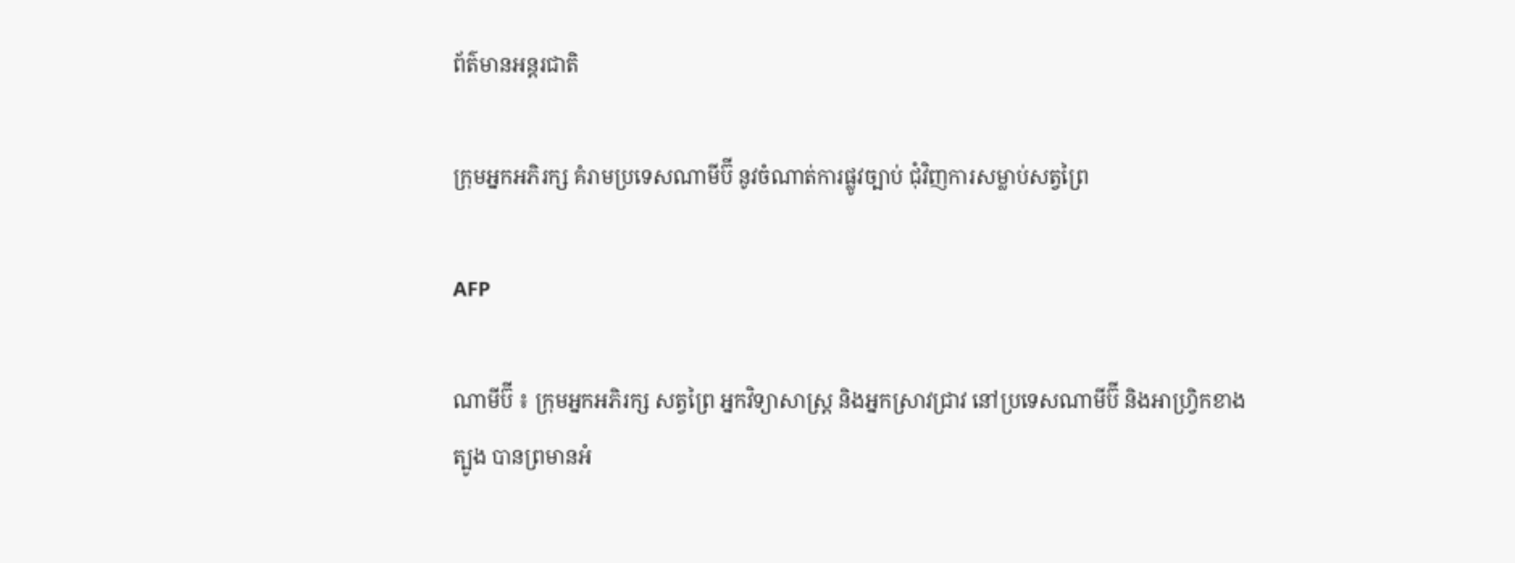ព័ត៌មានអន្តរជាតិ

ក្រុមអ្នកអភិរក្ស គំរាមប្រទេសណាមីប៊ី នូវចំណាត់ការផ្លូវច្បាប់ ជុំវិញការសម្លាប់សត្វព្រៃ

AFP

ណាមីប៊ី ៖ ក្រុមអ្នកអភិរក្ស សត្វព្រៃ អ្នកវិទ្យាសាស្ត្រ និងអ្នកស្រាវជ្រាវ នៅប្រទេសណាមីប៊ី និងអាហ្វ្រិកខាងត្បូង បានព្រមានអំ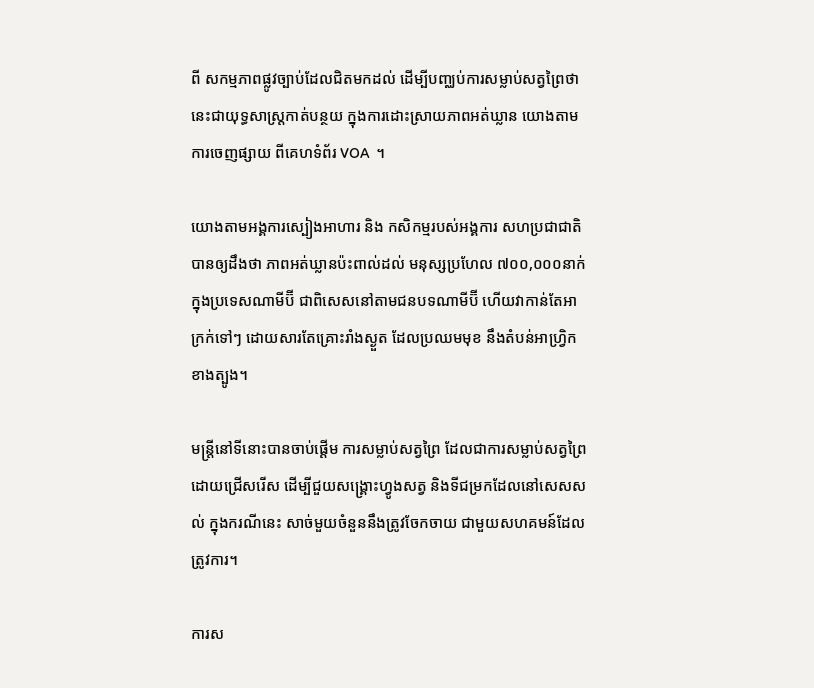ពី សកម្មភាពផ្លូវច្បាប់ដែលជិតមកដល់ ដើម្បីបញ្ឈប់ការសម្លាប់សត្វព្រៃថា នេះជាយុទ្ធសាស្ត្រកាត់បន្ថយ ក្នុងការដោះស្រាយភាពអត់ឃ្លាន យោងតាមការចេញផ្សាយ ពីគេហទំព័រ VOA  ។

យោងតាមអង្គការស្បៀងអាហារ និង កសិកម្មរបស់អង្គការ សហប្រជាជាតិ បានឲ្យដឹងថា ភាពអត់ឃ្លានប៉ះពាល់ដល់ មនុស្សប្រហែល ៧០០,០០០នាក់ក្នុងប្រទេសណាមីប៊ី ជាពិសេសនៅតាមជនបទណាមីប៊ី ហើយវាកាន់តែអាក្រក់ទៅៗ ដោយសារតែគ្រោះរាំងស្ងួត ដែលប្រឈមមុខ នឹងតំបន់អាហ្វ្រិកខាងត្បូង។

មន្ត្រីនៅទីនោះបានចាប់ផ្តើម ការសម្លាប់សត្វព្រៃ ដែលជាការសម្លាប់សត្វព្រៃ ដោយជ្រើសរើស ដើម្បីជួយសង្គ្រោះហ្វូងសត្វ និងទីជម្រកដែលនៅសេសសល់ ក្នុងករណីនេះ សាច់មួយចំនួននឹងត្រូវចែកចាយ ជាមួយសហគមន៍ដែលត្រូវការ។

ការស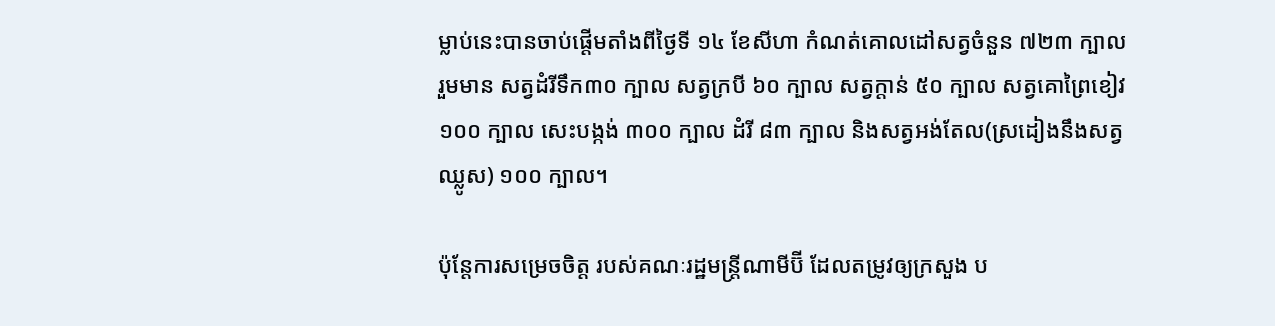ម្លាប់នេះបានចាប់ផ្តើមតាំងពីថ្ងៃទី ១៤ ខែសីហា កំណត់គោលដៅសត្វចំនួន ៧២៣ ក្បាលរួមមាន សត្វដំរីទឹក៣០ ក្បាល សត្វក្របី ៦០ ក្បាល សត្វក្តាន់ ៥០ ក្បាល សត្វគោព្រៃខៀវ ១០០ ក្បាល សេះបង្កង់ ៣០០ ក្បាល ដំរី ៨៣ ក្បាល និងសត្វអង់តែល(ស្រដៀងនឹងសត្វឈ្លូស) ១០០ ក្បាល។

ប៉ុន្តែការសម្រេចចិត្ត របស់គណៈរដ្ឋមន្ត្រីណាមីប៊ី ដែលតម្រូវឲ្យក្រសួង ប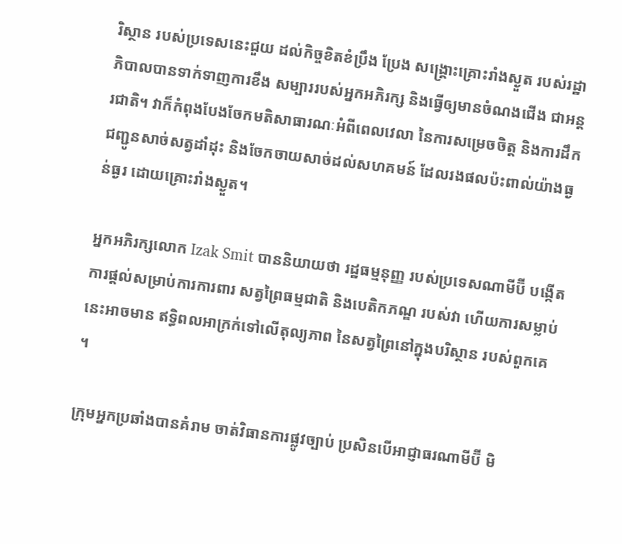រិស្ថាន របស់ប្រទេសនេះជួយ ដល់កិច្ចខិតខំប្រឹង ប្រែង សង្គ្រោះគ្រោះរាំងស្ងួត របស់រដ្ឋាភិបាលបានទាក់ទាញការខឹង សម្បាររបស់អ្នកអភិរក្ស និងធ្វើឲ្យមានចំណងជើង ជាអន្តរជាតិ។ វាក៏កំពុងបែងចែកមតិសាធារណៈអំពីពេលវេលា នៃការសម្រេចចិត្ត និងការដឹកជញ្ជូនសាច់សត្វដាំដុះ និងចែកចាយសាច់ដល់សហគមន៍ ដែលរងផលប៉ះពាល់យ៉ាងធ្ងន់ធ្ងរ ដោយគ្រោះរាំងស្ងួត។

អ្នកអភិរក្សលោក Izak Smit បាននិយាយថា រដ្ឋធម្មនុញ្ញ របស់ប្រទេសណាមីប៊ី បង្កើតការផ្តល់សម្រាប់ការការពារ សត្វព្រៃធម្មជាតិ និងបេតិកភណ្ឌ របស់វា ហើយការសម្លាប់នេះអាចមាន ឥទ្ធិពលអាក្រក់ទៅលើតុល្យភាព នៃសត្វព្រៃនៅក្នុងបរិស្ថាន របស់ពួកគេ ។

ក្រុមអ្នកប្រឆាំងបានគំរាម ចាត់វិធានការផ្លូវច្បាប់ ប្រសិនបើអាជ្ញាធរណាមីប៊ី មិ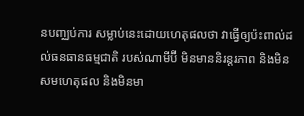នបញ្ឈប់ការ សម្លាប់នេះដោយហេតុផលថា វាធ្វើឲ្យប៉ះពាល់ដល់ធនធានធម្មជាតិ របស់ណាមីប៊ី មិនមាននិរន្តរភាព និងមិនសមហេតុផល និងមិនមា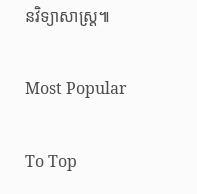នវិទ្យាសាស្រ្ត៕

Most Popular

To Top